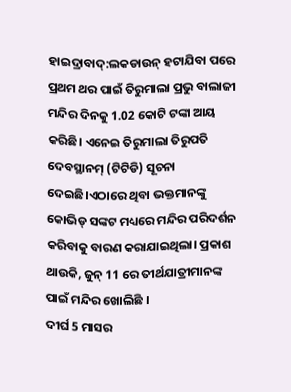ହାଇଦ୍ରାବାଦ୍:ଲକଡାଉନ୍ ହଟାଯିବା ପରେ ପ୍ରଥମ ଥର ପାଇଁ ତିରୁମାଲା ପ୍ରଭୁ ବାଲାଜୀ ମନ୍ଦିର ଦିନକୁ 1.02 କୋଟି ଟଙ୍କା ଆୟ କରିଛି। ଏନେଇ ତିରୁମାଲା ତିରୁପତି ଦେବସ୍ଥାନମ୍ (ଟିଟିଡି) ସୂଚନା ଦେଇଛି।ଏଠାରେ ଥିବା ଭକ୍ତମାନଙ୍କୁ କୋଭିଡ୍ ସଙ୍କଟ ମଧ୍ୟରେ ମନ୍ଦିର ପରିଦର୍ଶନ କରିବାକୁ ବାରଣ କରାଯାଇଥିଲା। ପ୍ରକାଶ ଥାଉକି, ଜୁନ୍ 11 ରେ ତୀର୍ଥଯାତ୍ରୀମାନଙ୍କ ପାଇଁ ମନ୍ଦିର ଖୋଲିଛି ।
ଦୀର୍ଘ 5 ମାସର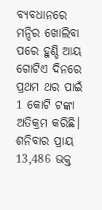ବ୍ୟବଧାନରେ ମନ୍ଦିର ଖୋଲିବା ପରେ ହୁଣ୍ଡି ଆୟ ଗୋଟିଏ ଦିନରେ ପ୍ରଥମ ଥର ପାଇଁ 1 କୋଟି ଟଙ୍କା ଅତିକ୍ରମ କରିଛି। ଶନିବାର ପ୍ରାୟ 13,486 ଭକ୍ତ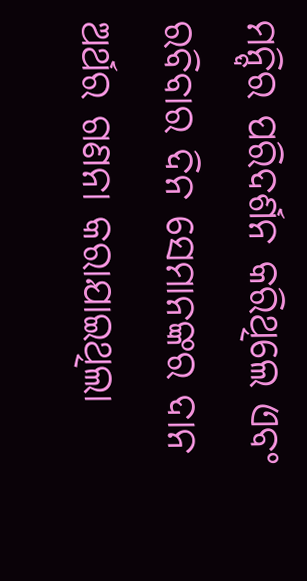ମନ୍ଦିର ପରିଦର୍ଶନ କରିଥିଲେ ଏବଂ ରବିବାର ଦିନ ସେମାନଙ୍କର ଦାନ ଅର୍ଥର ଗଣନା କରାଯାଇଥିଲା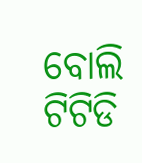ବୋଲି ଟିଟିଡି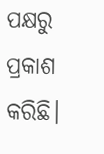ପକ୍ଷରୁ ପ୍ରକାଶ କରିଛି।